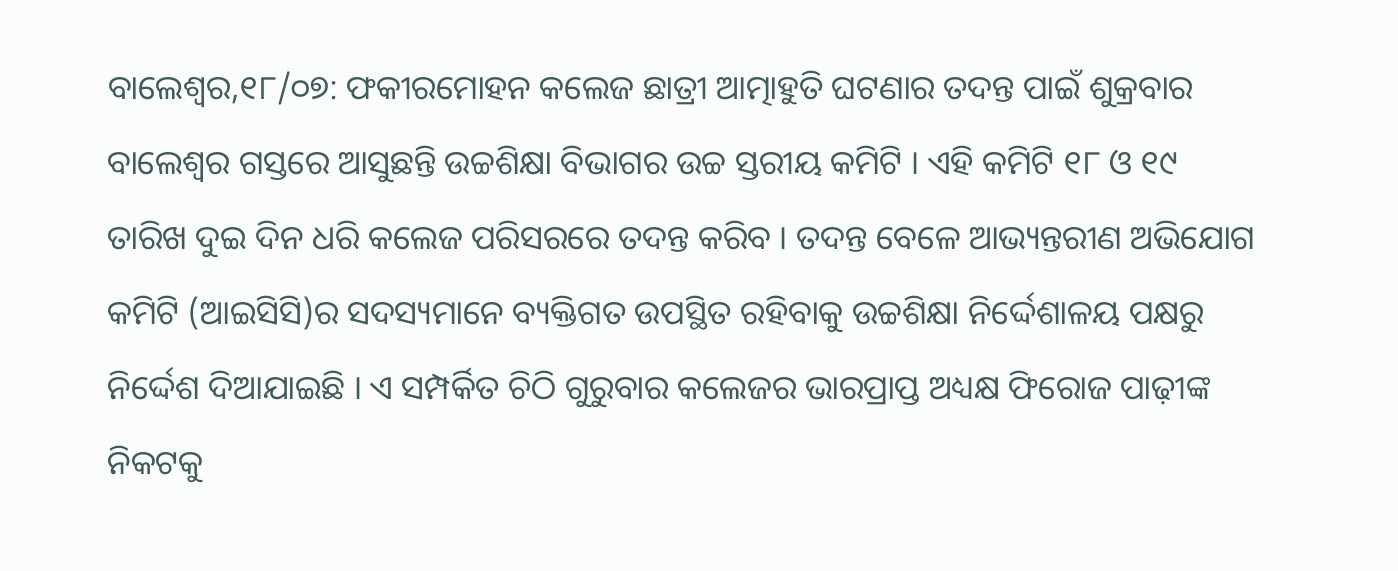ବାଲେଶ୍ୱର,୧୮/୦୭: ଫକୀରମୋହନ କଲେଜ ଛାତ୍ରୀ ଆତ୍ମାହୁତି ଘଟଣାର ତଦନ୍ତ ପାଇଁ ଶୁକ୍ରବାର ବାଲେଶ୍ୱର ଗସ୍ତରେ ଆସୁଛନ୍ତି ଉଚ୍ଚଶିକ୍ଷା ବିଭାଗର ଉଚ୍ଚ ସ୍ତରୀୟ କମିଟି । ଏହି କମିଟି ୧୮ ଓ ୧୯ ତାରିଖ ଦୁଇ ଦିନ ଧରି କଲେଜ ପରିସରରେ ତଦନ୍ତ କରିବ । ତଦନ୍ତ ବେଳେ ଆଭ୍ୟନ୍ତରୀଣ ଅଭିଯୋଗ କମିଟି (ଆଇସିସି)ର ସଦସ୍ୟମାନେ ବ୍ୟକ୍ତିଗତ ଉପସ୍ଥିତ ରହିବାକୁ ଉଚ୍ଚଶିକ୍ଷା ନିର୍ଦ୍ଦେଶାଳୟ ପକ୍ଷରୁ ନିର୍ଦ୍ଦେଶ ଦିଆଯାଇଛି । ଏ ସମ୍ପର୍କିତ ଚିଠି ଗୁରୁବାର କଲେଜର ଭାରପ୍ରାପ୍ତ ଅଧ୍ୟକ୍ଷ ଫିରୋଜ ପାଢ଼ୀଙ୍କ ନିକଟକୁ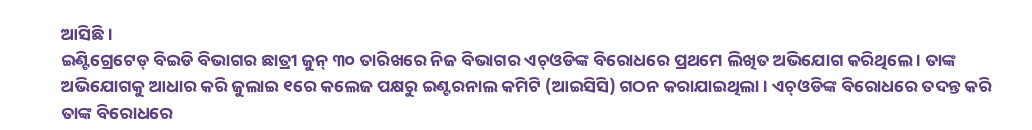ଆସିଛି ।
ଇଣ୍ଟିଗ୍ରେଟେଡ୍ ବିଇଡି ବିଭାଗର ଛାତ୍ରୀ ଜୁନ୍ ୩୦ ତାରିଖରେ ନିଜ ବିଭାଗର ଏଚ୍ଓଡିଙ୍କ ବିରୋଧରେ ପ୍ରଥମେ ଲିଖିତ ଅଭିଯୋଗ କରିଥିଲେ । ତାଙ୍କ ଅଭିଯୋଗକୁ ଆଧାର କରି ଜୁଲାଇ ୧ରେ କଲେଜ ପକ୍ଷରୁ ଇଣ୍ଟରନାଲ କମିଟି (ଆଇସିସି) ଗଠନ କରାଯାଇଥିଲା । ଏଚ୍ଓଡିଙ୍କ ବିରୋଧରେ ତଦନ୍ତ କରି ତାଙ୍କ ବିରୋଧରେ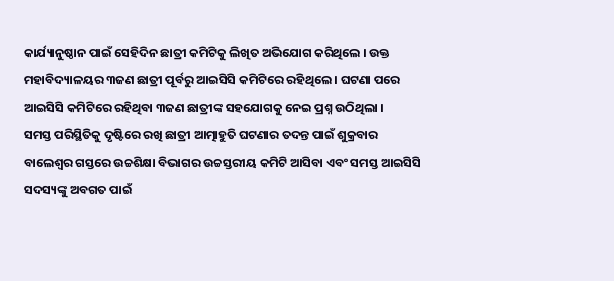କାର୍ଯ୍ୟାନୁଷ୍ଠାନ ପାଇଁ ସେହିଦିନ ଛାତ୍ରୀ କମିଟିକୁ ଲିଖିତ ଅଭିଯୋଗ କରିଥିଲେ । ଉକ୍ତ ମହାବିଦ୍ୟାଳୟର ୩ଜଣ ଛାତ୍ରୀ ପୂର୍ବରୁ ଆଇସିସି କମିଟିରେ ରହିଥିଲେ । ଘଟଣା ପରେ ଆଇସିସି କମିଟିରେ ରହିଥିବା ୩ଜଣ ଛାତ୍ରୀଙ୍କ ସହଯୋଗକୁ ନେଇ ପ୍ରଶ୍ନ ଉଠିଥିଲା ।
ସମସ୍ତ ପରିସ୍ଥିତିକୁ ଦୃଷ୍ଟିରେ ରଖି ଛାତ୍ରୀ ଆତ୍ମାହୁତି ଘଟଣାର ତଦନ୍ତ ପାଇଁ ଶୁକ୍ରବାର ବାଲେଶ୍ୱର ଗସ୍ତରେ ଉଚ୍ଚଶିକ୍ଷା ବିଭାଗର ଉଚ୍ଚସ୍ତରୀୟ କମିଟି ଆସିବା ଏବଂ ସମସ୍ତ ଆଇସିସି ସଦସ୍ୟଙ୍କୁ ଅବଗତ ପାଇଁ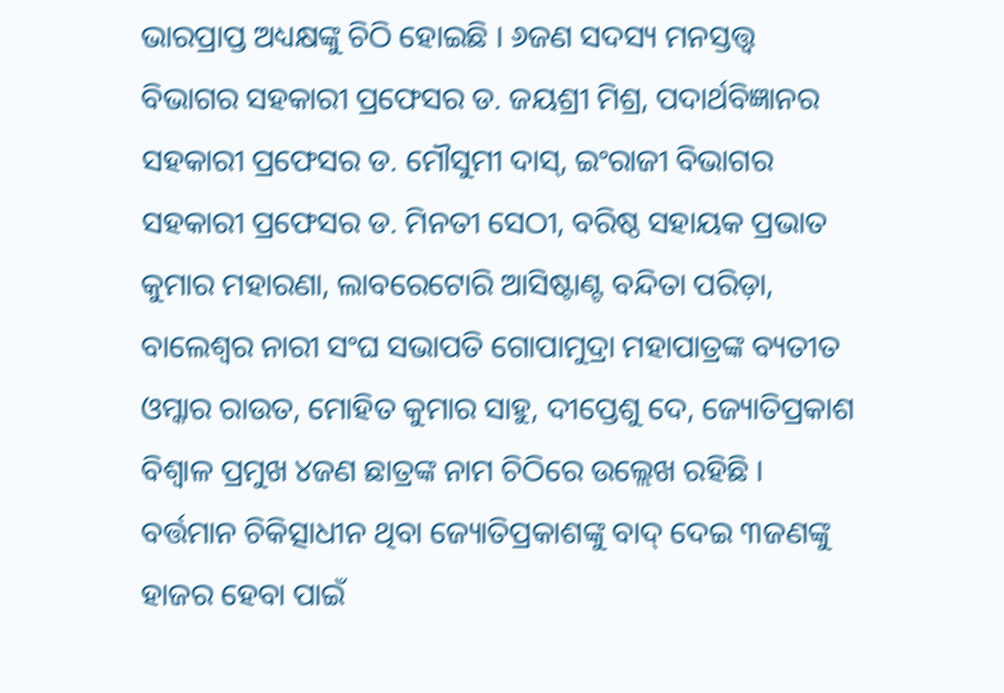ଭାରପ୍ରାପ୍ତ ଅଧ୍ୟକ୍ଷଙ୍କୁ ଚିଠି ହୋଇଛି । ୬ଜଣ ସଦସ୍ୟ ମନସ୍ତତ୍ତ୍ୱ ବିଭାଗର ସହକାରୀ ପ୍ରଫେସର ଡ. ଜୟଶ୍ରୀ ମିଶ୍ର, ପଦାର୍ଥବିଜ୍ଞାନର ସହକାରୀ ପ୍ରଫେସର ଡ. ମୌସୁମୀ ଦାସ୍, ଇଂରାଜୀ ବିଭାଗର ସହକାରୀ ପ୍ରଫେସର ଡ. ମିନତୀ ସେଠୀ, ବରିଷ୍ଠ ସହାୟକ ପ୍ରଭାତ କୁମାର ମହାରଣା, ଲାବରେଟୋରି ଆସିଷ୍ଟାଣ୍ଟ ବନ୍ଦିତା ପରିଡ଼ା, ବାଲେଶ୍ୱର ନାରୀ ସଂଘ ସଭାପତି ଗୋପାମୁଦ୍ରା ମହାପାତ୍ରଙ୍କ ବ୍ୟତୀତ ଓମ୍କାର ରାଉତ, ମୋହିତ କୁମାର ସାହୁ, ଦୀପ୍ତେଶୁ ଦେ, ଜ୍ୟୋତିପ୍ରକାଶ ବିଶ୍ୱାଳ ପ୍ରମୁଖ ୪ଜଣ ଛାତ୍ରଙ୍କ ନାମ ଚିଠିରେ ଉଲ୍ଲେଖ ରହିଛି । ବର୍ତ୍ତମାନ ଚିକିତ୍ସାଧୀନ ଥିବା ଜ୍ୟୋତିପ୍ରକାଶଙ୍କୁ ବାଦ୍ ଦେଇ ୩ଜଣଙ୍କୁ ହାଜର ହେବା ପାଇଁ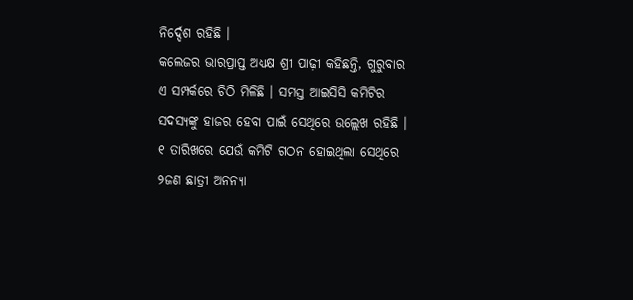ନିର୍ଦ୍ଦେଶ ରହିଛି ।
କଲେଜର ଭାରପ୍ରାପ୍ତ ଅଧ୍ୟକ୍ଷ ଶ୍ରୀ ପାଢ଼ୀ କହିଛନ୍ତି, ଗୁରୁବାର ଏ ସମ୍ପର୍କରେ ଚିଠି ମିଳିଛି । ସମସ୍ତ ଆଇସିସି କମିଟିର ସଦସ୍ୟଙ୍କୁ ହାଜର ହେବା ପାଇଁ ସେଥିରେ ଉଲ୍ଲେଖ ରହିଛି । ୧ ତାରିଖରେ ଯେଉଁ କମିଟି ଗଠନ ହୋଇଥିଲା ସେଥିରେ ୨ଜଣ ଛାତ୍ରୀ ଅନନ୍ୟା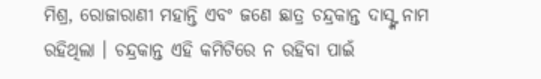ମିଶ୍ର, ରୋଜାରାଣୀ ମହାନ୍ତି ଏବଂ ଜଣେ ଛାତ୍ର ଚନ୍ଦ୍ରକାନ୍ତ ଦାସ୍ଙ୍କ ନାମ ରହିଥିଲା । ଚନ୍ଦ୍ରକାନ୍ତ ଏହି କମିଟିରେ ନ ରହିବା ପାଇଁ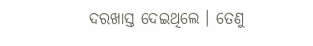ଦରଖାସ୍ତ ଦେଇଥିଲେ । ତେଣୁ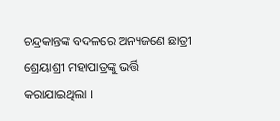ଚନ୍ଦ୍ରକାନ୍ତଙ୍କ ବଦଳରେ ଅନ୍ୟଜଣେ ଛାତ୍ରୀ ଶ୍ରେୟାଶ୍ରୀ ମହାପାତ୍ରଙ୍କୁ ଭର୍ତ୍ତି କରାଯାଇଥିଲା ।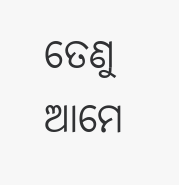ତେଣୁ ଆମେ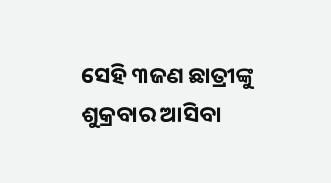ସେହି ୩ଜଣ ଛାତ୍ରୀଙ୍କୁ ଶୁକ୍ରବାର ଆସିବା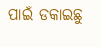ପାଇଁ ଡକାଇଛୁ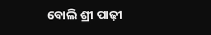ବୋଲି ଶ୍ରୀ ପାଢ଼ୀ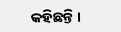କହିଛନ୍ତି ।